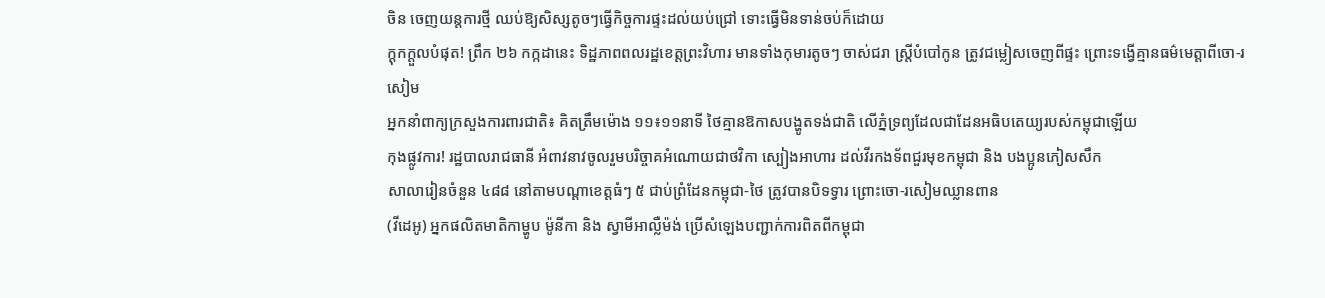ចិន ចេញយន្តការថ្មី ឈប់ឱ្យសិស្សតូចៗធ្វើកិច្ចការផ្ទះដល់យប់ជ្រៅ ទោះធ្វើមិនទាន់ចប់ក៏ដោយ
ក្ដុកក្ដួលបំផុត! ព្រឹក ២៦ កក្កដានេះ ទិដ្ឋភាពពលរដ្ឋខេត្តព្រះវិហារ មានទាំងកុមារតូចៗ ចាស់ជរា ស្រ្តីបំបៅកូន ត្រូវជម្លៀសចេញពីផ្ទះ ព្រោះទង្វើគ្មានធម៌មេត្តាពីចោ-រសៀម
អ្នកនាំពាក្យក្រសួងការពារជាតិ៖ គិតត្រឹមម៉ោង ១១៖១១នាទី ថៃគ្មានឱកាសបង្ហូតទង់ជាតិ លើភ្នំទ្រព្យដែលជាដែនអធិបតេយ្យរបស់កម្ពុជាឡើយ
កុងផ្លូវការ! រដ្ឋបាលរាជធានី អំពាវនាវចូលរួមបរិច្ចាគអំណោយជាថវិកា ស្បៀងអាហារ ដល់វីរកងទ័ពជួរមុខកម្ពុជា និង បងប្អូនភៀសសឹក
សាលារៀនចំនួន ៤៨៨ នៅតាមបណ្ដាខេត្តធំៗ ៥ ជាប់ព្រំដែនកម្ពុជា-ថៃ ត្រូវបានបិទទ្វារ ព្រោះចោ-រសៀមឈ្លានពាន
(វីដេអូ) អ្នកផលិតមាតិកាម្ហូប ម៉ូនីកា និង ស្វាមីអាល្លឺម៉ង់ ប្រើសំឡេងបញ្ជាក់ការពិតពីកម្ពុជា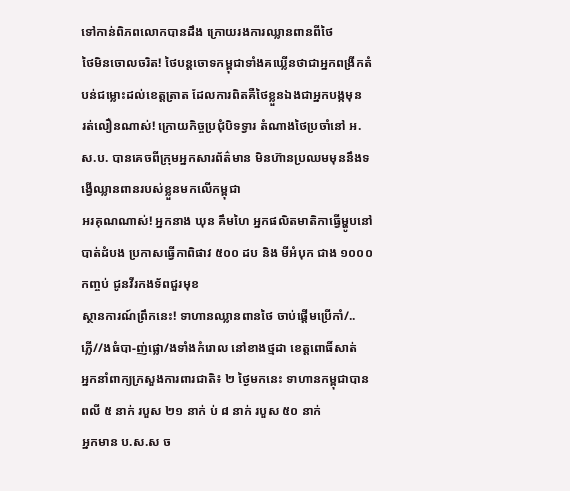ទៅកាន់ពិភពលោកបានដឹង ក្រោយរងការឈ្លានពានពីថៃ
ថៃមិនចោលចរិត! ថៃបន្តចោទកម្ពុជាទាំងគឃ្លើនថាជាអ្នកពង្រីកតំបន់ជម្លោះដល់ខេត្តត្រាត ដែលការពិតគឺថៃខ្លួនឯងជាអ្នកបង្កមុន
រត់លឿនណាស់! ក្រោយកិច្ចប្រជុំបិទទ្វារ តំណាងថៃប្រចាំនៅ អ.ស.ប. បានគេចពីក្រុមអ្នកសារព័ត៌មាន មិនហ៊ានប្រឈមមុននឹងទង្វើឈ្លានពានរបស់ខ្លួនមកលើកម្ពុជា
អរគុណណាស់! អ្នកនាង ឃុន គឹមហៃ អ្នកផលិតមាតិកាធ្វើម្ហូបនៅបាត់ដំបង ប្រកាសធ្វើកាពិផាវ ៥០០ ដប និង មីអំបុក ជាង ១០០០ កញ្ចប់ ជូនវីរកងទ័ពជួរមុខ
ស្ថានការណ៍ព្រឹកនេះ! ទាហានឈ្លានពានថៃ ចាប់ផ្ដើមប្រើកាំ/..ភ្លើ//ងធំបា-ញ់ផ្លោ/ងទាំងកំរោល នៅខាងថ្មដា ខេត្តពោធិ៍សាត់
អ្នកនាំពាក្យក្រសួងការពារជាតិ៖ ២ ថ្ងៃមកនេះ ទាហានកម្ពុជាបានពលី ៥ នាក់ របួស ២១ នាក់ ប់ ៨ នាក់ របួស ៥០ នាក់
អ្នកមាន ប.ស.ស ច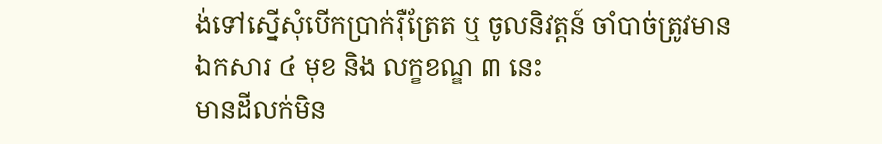ង់ទៅស្នើសុំបើកប្រាក់រ៉ឺត្រែត ឬ ចូលនិវត្តន៍ ចាំបាច់ត្រូវមានឯកសារ ៤ មុខ និង លក្ខខណ្ឌ ៣ នេះ
មានដីលក់មិន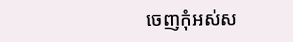ចេញកុំអស់ស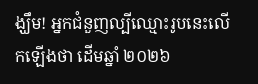ង្ឃឹម! អ្នកជំនួញល្បីឈ្មោះរូបនេះលើកឡើងថា ដើមឆ្នាំ ២០២៦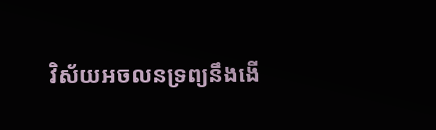វិស័យអចលនទ្រព្យនឹងងើ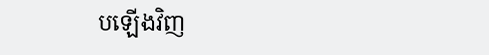បឡើងវិញ